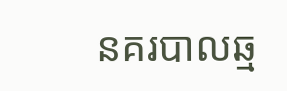នគរបាលឆ្ម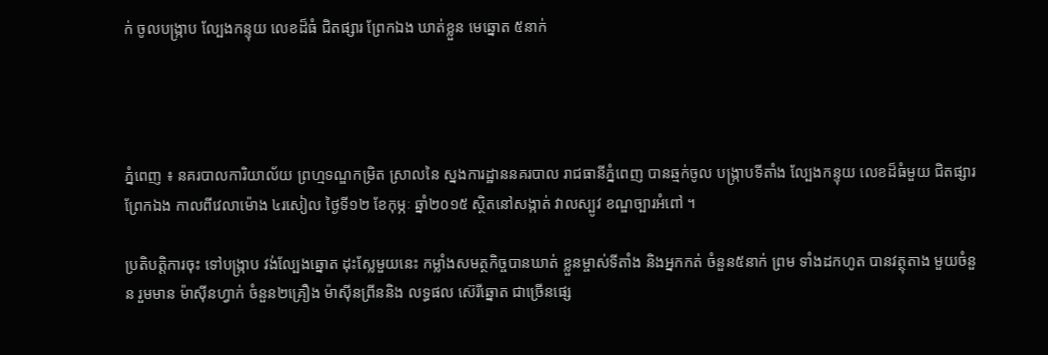ក់ ចូលបង្ក្រាប ល្បែងកន្ទុយ លេខដ៏ធំ ជិតផ្សារ ព្រែកឯង ឃាត់ខ្លួន មេឆ្នោត ៥នាក់




ភ្នំពេញ ៖ នគរបាលការិយាល័យ ព្រហ្មទណ្ឌកម្រិត ស្រាលនៃ ស្នងការដ្ឋាននគរបាល រាជធានីភ្នំពេញ បានឆ្មក់ចូល បង្ក្រាបទីតាំង ល្បែងកន្ទុយ លេខដ៏ធំមួយ ជិតផ្សារព្រែកឯង កាលពីវេលាម៉ោង ៤រសៀល ថ្ងៃទី១២ ខែកុម្ភៈ ឆ្នាំ២០១៥ ស្ថិតនៅសង្កាត់ វាលស្បូវ ខណ្ឌច្បារអំពៅ ។

ប្រតិបត្ដិការចុះ ទៅបង្ក្រាប វង់ល្បែងឆ្នោត ដុះស្លែមួយនេះ កម្លាំងសមត្ថកិច្ចបានឃាត់ ខ្លួនម្ចាស់ទីតាំង និងអ្នកកត់ ចំនួន៥នាក់ ព្រម ទាំងដកហូត បានវត្ថុតាង មួយចំនួន រួមមាន ម៉ាស៊ីនហ្វាក់ ចំនួន២គ្រឿង ម៉ាស៊ីនព្រីននិង លទ្ធផល ស៊េរីឆ្នោត ជាច្រើនផ្សេ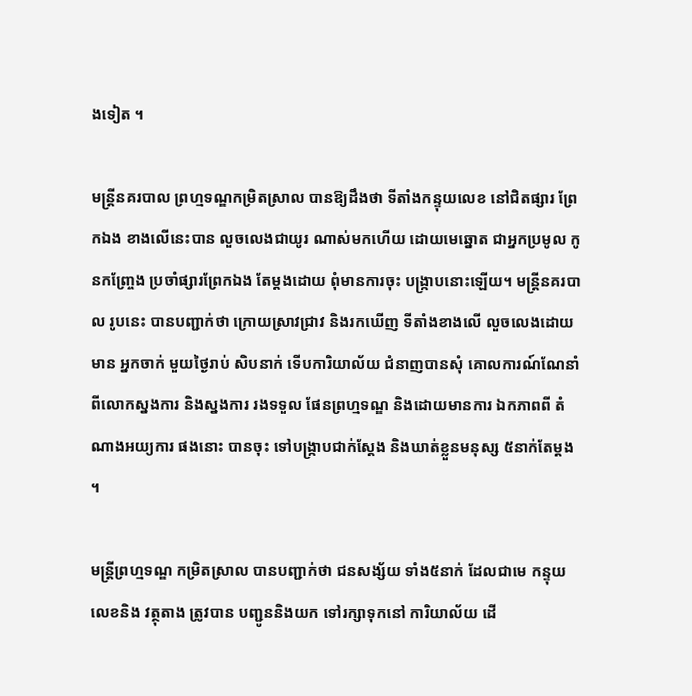ងទៀត ។

មន្ដ្រីនគរបាល ព្រហ្មទណ្ឌកម្រិតស្រាល បានឱ្យដឹងថា ទីតាំងកន្ទុយលេខ នៅជិតផ្សារ ព្រែកឯង ខាងលើនេះបាន លួចលេងជាយូរ ណាស់មកហើយ ដោយមេឆ្នោត ជាអ្នកប្រមូល កូនកញ្ច្រែង ប្រចាំផ្សារព្រែកឯង តែម្ដងដោយ ពុំមានការចុះ បង្ក្រាបនោះឡើយ។ មន្ដ្រីនគរបាល រូបនេះ បានបញ្ជាក់ថា ក្រោយស្រាវជ្រាវ និងរកឃើញ ទីតាំងខាងលើ លួចលេងដោយមាន អ្នកចាក់ មួយថ្ងៃរាប់ សិបនាក់ ទើបការិយាល័យ ជំនាញបានសុំ គោលការណ៍ណែនាំ ពីលោកស្នងការ និងស្នងការ រងទទួល ផែនព្រហ្មទណ្ឌ និងដោយមានការ ឯកភាពពី តំណាងអយ្យការ ផងនោះ បានចុះ ទៅបង្ក្រាបជាក់ស្ដែង និងឃាត់ខ្លួនមនុស្ស ៥នាក់តែម្ដង ។

មន្រ្តីព្រហ្មទណ្ឌ កម្រិតស្រាល បានបញ្ជាក់ថា ជនសង្ស័យ ទាំង៥នាក់ ដែលជាមេ កន្ទុយលេខនិង វត្ថុតាង ត្រូវបាន បញ្ជូននិងយក ទៅរក្សាទុកនៅ ការិយាល័យ ដើ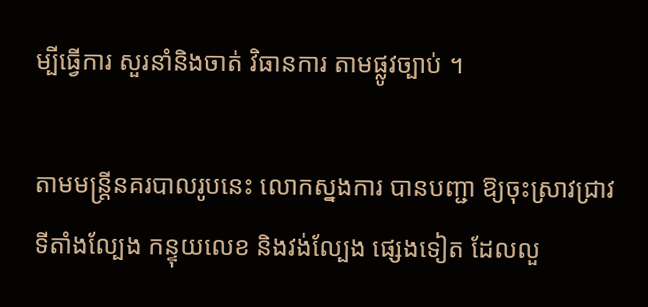ម្បីធ្វើការ សួរនាំនិងចាត់ វិធានការ តាមផ្លូវច្បាប់ ។

តាមមន្រ្តីនគរបាលរូបនេះ លោកស្នងការ បានបញ្ជា ឱ្យចុះស្រាវជ្រាវ ទីតាំងល្បែង កន្ទុយលេខ និងវង់ល្បែង ផ្សេងទៀត ដែលលួ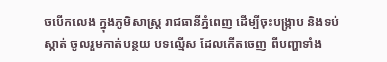ចបើកលេង ក្នុងភូមិសាស្ដ្រ រាជធានីភ្នំពេញ ដើម្បីចុះបង្ក្រាប និងទប់ស្កាត់ ចូលរួមកាត់បន្ថយ បទល្មើស ដែលកើតចេញ ពីបញ្ហាទាំង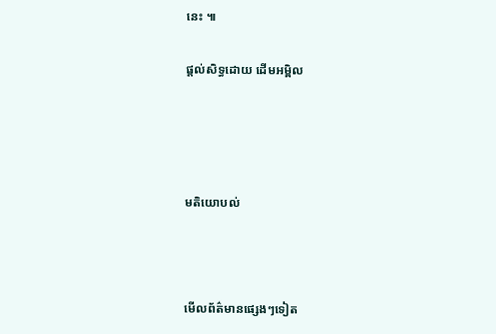នេះ ៕

ផ្តល់សិទ្ធដោយ ដើមអម្ពិល




មតិយោបល់



មើលព័ត៌មានផ្សេងៗទៀត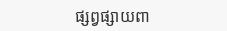ផ្សព្វផ្សាយពា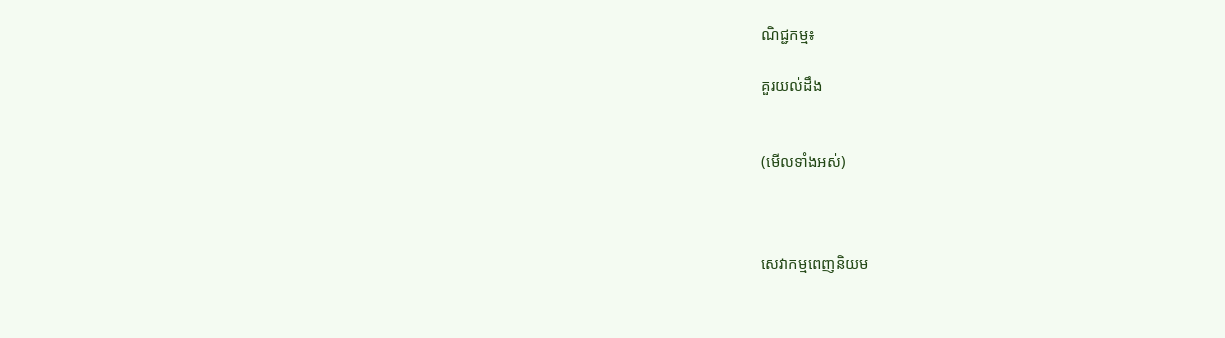ណិជ្ជកម្ម៖

គួរយល់ដឹង


(មើលទាំងអស់)



សេវាកម្មពេញនិយម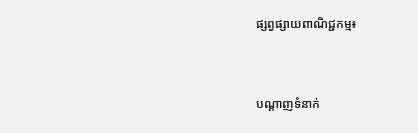ផ្សព្វផ្សាយពាណិជ្ជកម្ម៖


បណ្តាញទំនាក់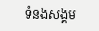ទំនងសង្គម